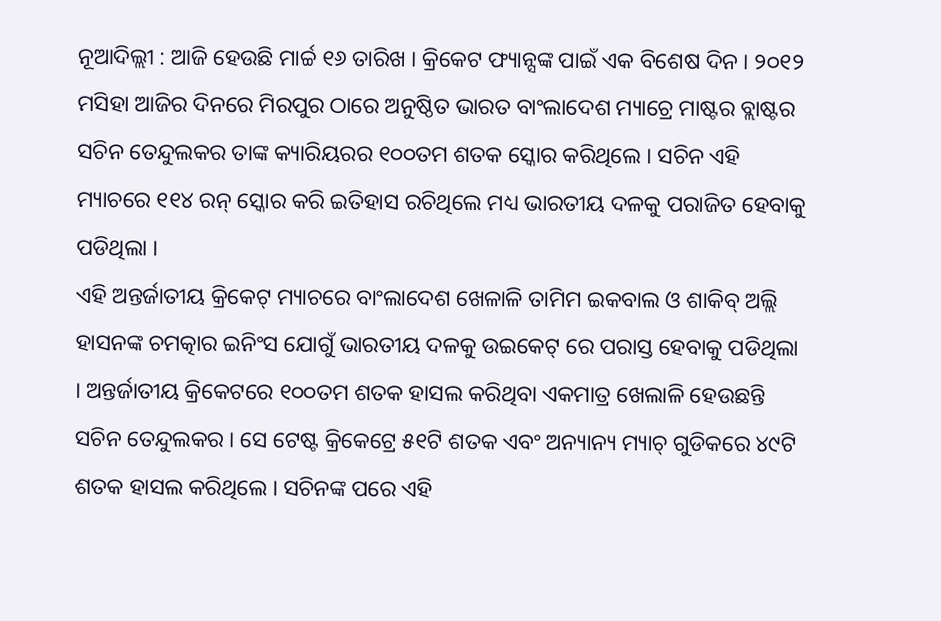ନୂଆଦିଲ୍ଲୀ : ଆଜି ହେଉଛି ମାର୍ଚ୍ଚ ୧୬ ତାରିଖ । କ୍ରିକେଟ ଫ୍ୟାନ୍ସଙ୍କ ପାଇଁ ଏକ ବିଶେଷ ଦିନ । ୨୦୧୨ ମସିହା ଆଜିର ଦିନରେ ମିରପୁର ଠାରେ ଅନୁଷ୍ଠିତ ଭାରତ ବାଂଲାଦେଶ ମ୍ୟାଚ୍ରେ ମାଷ୍ଟର ବ୍ଲାଷ୍ଟର ସଚିନ ତେନ୍ଦୁଲକର ତାଙ୍କ କ୍ୟାରିୟରର ୧୦୦ତମ ଶତକ ସ୍କୋର କରିଥିଲେ । ସଚିନ ଏହି ମ୍ୟାଚରେ ୧୧୪ ରନ୍ ସ୍କୋର କରି ଇତିହାସ ରଚିଥିଲେ ମଧ୍ୟ ଭାରତୀୟ ଦଳକୁ ପରାଜିତ ହେବାକୁ ପଡିଥିଲା ।
ଏହି ଅନ୍ତର୍ଜାତୀୟ କ୍ରିକେଟ୍ ମ୍ୟାଚରେ ବାଂଲାଦେଶ ଖେଳାଳି ତାମିମ ଇକବାଲ ଓ ଶାକିବ୍ ଅଲ୍ଲି ହାସନଙ୍କ ଚମତ୍କାର ଇନିଂସ ଯୋଗୁଁ ଭାରତୀୟ ଦଳକୁ ଉଇକେଟ୍ ରେ ପରାସ୍ତ ହେବାକୁ ପଡିଥିଲା । ଅନ୍ତର୍ଜାତୀୟ କ୍ରିକେଟରେ ୧୦୦ତମ ଶତକ ହାସଲ କରିଥିବା ଏକମାତ୍ର ଖେଲାଳି ହେଉଛନ୍ତି ସଚିନ ତେନ୍ଦୁଲକର । ସେ ଟେଷ୍ଟ କ୍ରିକେଟ୍ରେ ୫୧ଟି ଶତକ ଏବଂ ଅନ୍ୟାନ୍ୟ ମ୍ୟାଚ୍ ଗୁଡିକରେ ୪୯ଟି ଶତକ ହାସଲ କରିଥିଲେ । ସଚିନଙ୍କ ପରେ ଏହି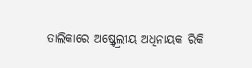ତାଲିକାରେ ଅଷ୍ର୍ଟ୍ରେଲୀୟ ଅଧିନାୟକ ରିକି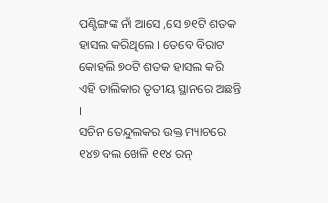ପଣ୍ଟିଙ୍ଗଙ୍କ ନାଁ ଆସେ ,ସେ ୭୧ଟି ଶତକ ହାସଲ କରିଥିଲେ । ତେବେ ବିରାଟ କୋହଲି ୭୦ଟି ଶତକ ହାସଲ କରି ଏହି ତାଲିକାର ତୃତୀୟ ସ୍ଥାନରେ ଅଛନ୍ତି ।
ସଚିନ ତେନ୍ଦୁଲକର ଉକ୍ତ ମ୍ୟାଚରେ ୧୪୭ ବଲ ଖେଳି ୧୧୪ ରନ୍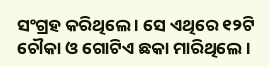ସଂଗ୍ରହ କରିଥିଲେ । ସେ ଏଥିରେ ୧୨ଟି ଚୌକା ଓ ଗୋଟିଏ ଛକା ମାରିଥିଲେ ।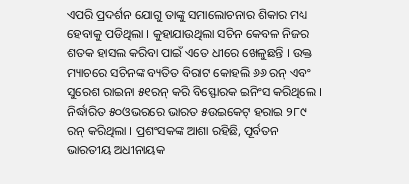ଏପରି ପ୍ରଦର୍ଶନ ଯୋଗୁ ତାଙ୍କୁ ସମାଲୋଚନାର ଶିକାର ମଧ୍ୟ ହେବାକୁ ପଡିଥିଲା । କୁହାଯାଉଥିଲା ସଚିନ କେବଳ ନିଜର ଶତକ ହାସଲ କରିବା ପାଇଁ ଏତେ ଧୀରେ ଖେଳୁଛନ୍ତି । ଉକ୍ତ ମ୍ୟାଚରେ ସଚିନଙ୍କ ବ୍ୟତିତ ବିରାଟ କୋହଲି ୬୬ ରନ୍ ଏବଂ ସୁରେଶ ରାଇନା ୫୧ରନ୍ କରି ବିସ୍ଫୋରକ ଇନିଂସ କରିଥିଲେ । ନିର୍ଦ୍ଧାରିତ ୫୦ଓଭରରେ ଭାରତ ୫ଉଇକେଟ୍ ହରାଇ ୨୮୯ ରନ୍ କରିଥିଲା । ପ୍ରଶଂସକଙ୍କ ଆଶା ରହିଛି, ପୂର୍ବତନ ଭାରତୀୟ ଅଧୀନାୟକ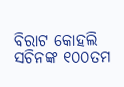ବିରାଟ କୋହଲି ସଚିନଙ୍କ ୧୦୦ତମ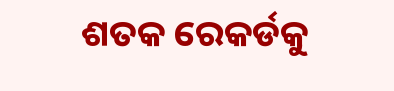ଶତକ ରେକର୍ଡକୁ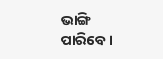ଭାଙ୍ଗି ପାରିବେ ।